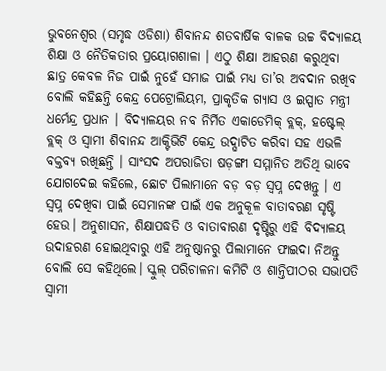ଭୁବନେଶ୍ଵର (ସମୃଦ୍ଧ ଓଡିଶା) ଶିବାନନ୍ଦ ଶତବାର୍ଷିକ ବାଳକ ଉଚ୍ଚ ବିଦ୍ୟାଳୟ ଶିକ୍ଷା ଓ ନୈତିକତାର ପ୍ରୟୋଗଶାଳା । ଏଠୁ ଶିକ୍ଷା ଆହରଣ କରୁଥିବା ଛାତ୍ର କେବଳ ନିଜ ପାଇଁ ନୁହେଁ ସମାଜ ପାଇଁ ମଧ୍ୟ ତା’ର ଅବଦାନ ରଖିବ ବୋଲି କହିଛନ୍ତି କେନ୍ଦ୍ର ପେଟ୍ରୋଲିୟମ, ପ୍ରାକୃତିକ ଗ୍ୟାସ ଓ ଇସ୍ପାତ ମନ୍ତ୍ରୀ ଧର୍ମେନ୍ଦ୍ର ପ୍ରଧାନ । ବିଦ୍ୟାଳୟର ନବ ନିର୍ମିତ ଏକାଡେମିକ୍ ବ୍ଲକ୍, ହଷ୍ଟେଲ୍ ବ୍ଲକ୍ ଓ ସ୍ୱାମୀ ଶିବାନନ୍ଦ ଆକ୍ଟିଭିଟି କେନ୍ଦ୍ର ଉଦ୍ଘାଟିତ କରିବା ସହ ଏଭଳି ବକ୍ତବ୍ୟ ରଖିଛନ୍ତି । ସାଂସଦ ଅପରାଜିତା ଷଡ଼ଙ୍ଗୀ ସମ୍ମାନିତ ଅତିଥି ଭାବେ ଯୋଗଦେଇ କହିଲେ, ଛୋଟ ପିଲାମାନେ ବଡ଼ ବଡ଼ ସ୍ୱପ୍ନ ଦେଖନ୍ତୁ । ଏ ସ୍ବପ୍ନ ଦେଖିବା ପାଇଁ ସେମାନଙ୍କ ପାଇଁ ଏକ ଅନୁକୂଳ ବାତାବରଣ ସୃଷ୍ଟି ହେଉ। ଅନୁଶାସନ, ଶିକ୍ଷାପଦ୍ଧତି ଓ ବାତାବାରଣ ଦୃଷ୍ଟିରୁ ଏହି ବିଦ୍ୟାଳୟ ଉଦାହରଣ ହୋଇଥିବାରୁ ଏହି ଅନୁଷ୍ଠାନରୁ ପିଲାମାନେ ଫାଇଦା ନିଅନ୍ତୁ ବୋଲି ସେ କହିଥିଲେ। ସ୍କୁଲ୍ ପରିଚାଳନା କମିଟି ଓ ଶାନ୍ତିପୀଠର ସଭାପତି ସ୍ୱାମୀ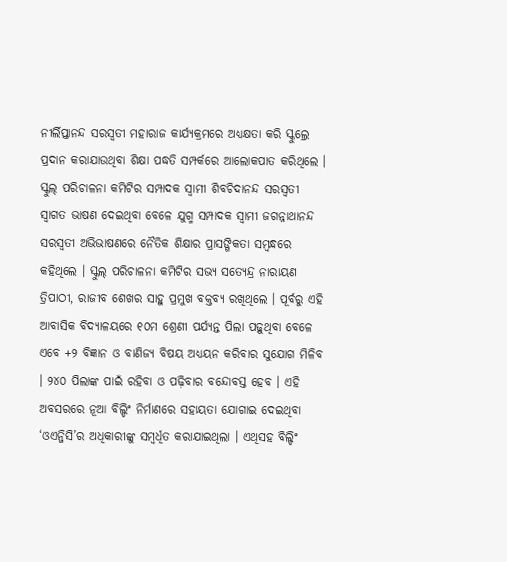ନୀର୍ଲିପ୍ତାନନ୍ଦ ସରସ୍ୱତୀ ମହାରାଜ କାର୍ଯ୍ୟକ୍ରମରେ ଅଧ୍ୟକ୍ଷତା କରି ସ୍କୁଲ୍ରେ ପ୍ରଦାନ କରାଯାଉଥିବା ଶିକ୍ଷା ପଦ୍ଧତି ସମ୍ପର୍କରେ ଆଲୋକପାତ କରିଥିଲେ । ସ୍କୁଲ୍ ପରିଚାଳନା କମିଟିର ସମ୍ପାଦକ ସ୍ୱାମୀ ଶିବଚିଦାନନ୍ଦ ସରସ୍ୱତୀ ସ୍ୱାଗତ ଭାଷଣ ଦେଇଥିବା ବେଳେ ଯୁଗ୍ମ ସମ୍ପାଦକ ସ୍ୱାମୀ ଜଗନ୍ନାଥାନନ୍ଦ ସରସ୍ୱତୀ ଅଭିଭାଷଣରେ ନୈତିକ ଶିକ୍ଷାର ପ୍ରାସଙ୍ଗିକତା ସମ୍ବନ୍ଧରେ କହିଥିଲେ । ସ୍କୁଲ୍ ପରିଚାଳନା କମିଟିର ସଭ୍ୟ ସତ୍ୟେନ୍ଦ୍ର ନାରାୟଣ ତ୍ରିପାଠୀ, ରାଜୀବ ଶେଖର ସାହୁ ପ୍ରମୁଖ ବକ୍ତବ୍ୟ ରଖିଥିଲେ । ପୂର୍ବରୁ ଏହି ଆବାସିକ ବିଦ୍ୟାଳୟରେ ୧୦ମ ଶ୍ରେଣୀ ପର୍ଯ୍ୟନ୍ତ ପିଲା ପଢ଼ୁଥିବା ବେଳେ ଏବେ +୨ ବିଜ୍ଞାନ ଓ ବାଣିଜ୍ୟ ବିଷୟ ଅଧ୍ୟୟନ କରିବାର ସୁଯୋଗ ମିଳିବ । ୨୪୦ ପିଲାଙ୍କ ପାଇଁ ରହିବା ଓ ପଢ଼ିବାର ବନ୍ଦୋବସ୍ତ ହେବ । ଏହି ଅବସରରେ ନୂଆ ବିଲ୍ଡିଂ ନିର୍ମାଣରେ ସହାୟତା ଯୋଗାଇ ଦେଇଥିବା ‘ଓଏନ୍ଜିସି’ର ଅଧିକାରୀଙ୍କୁ ସମ୍ବର୍ଧିତ କରାଯାଇଥିଲା । ଏଥିସହ ବିଲ୍ଡିଂ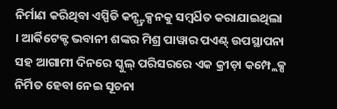ନିର୍ମାଣ କରିଥିବା ଏସ୍ପିଡି କନ୍ଷ୍ଟ୍ରକ୍ସନକୁ ସମ୍ବର୍ଧିତ କରାଯାଇଥିଲା । ଆର୍କିଟେକ୍ଟ ଭବାନୀ ଶଙ୍କର ମିଶ୍ର ପାୱାର ପଏଣ୍ଟ୍ ଉପସ୍ଥାପନା ସହ ଆଗାମୀ ଦିନରେ ସ୍କୁଲ୍ ପରିସରରେ ଏକ କ୍ରୀଡ଼ା କମ୍ପ୍ଲେକ୍ସ ନିର୍ମିତ ହେବା ନେଇ ସୂଚନା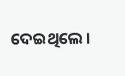ଦେଇଥିଲେ ।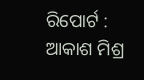ରିପୋର୍ଟ : ଆକାଶ ମିଶ୍ର